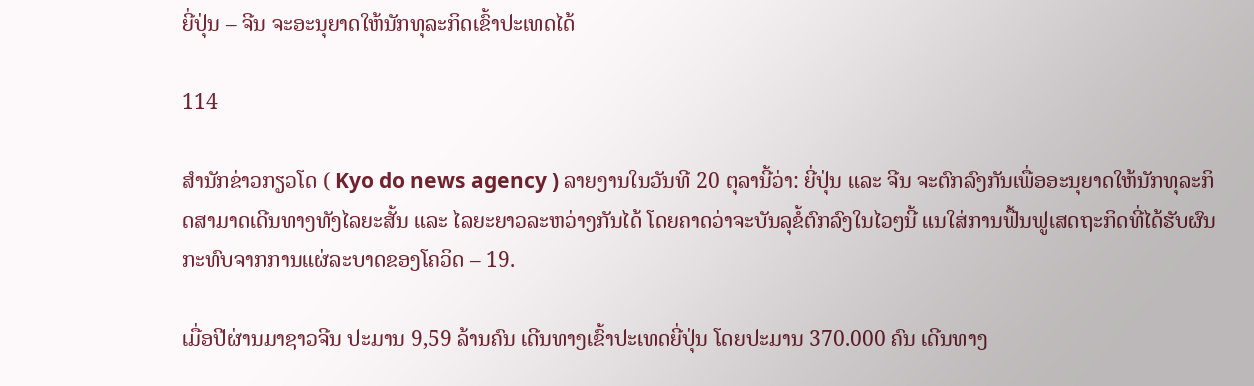ຍີ່ປຸ່ນ – ຈີນ ຈະອະນຸຍາດໃຫ້ນັກທຸລະກິດເຂົ້າປະເທດໄດ້

114

ສຳນັກຂ່າວກຽວໂດ ( Kyo do news agency ) ລາຍງານໃນວັນທີ 20 ຕຸລານີ້ວ່າ: ຍີ່ປຸ່ນ ແລະ ຈີນ ຈະຕົກລົງກັນເພື່ອອະນຸຍາດໃຫ້ນັກທຸລະກິດສາມາດເດີນທາງທັງໄລຍະສັ້ນ ແລະ ໄລຍະຍາວລະຫວ່າງກັນໄດ້ ໂດຍຄາດວ່າຈະບັນລຸຂໍ້ຕົກລົງໃນໄວໆນີ້ ແນໃສ່ການຟື້ນຟູເສດຖະກິດທີ່ໄດ້ຮັບຜົນກະທົບຈາກການແຜ່ລະບາດຂອງໂຄວິດ – 19.

ເມື່ອປີຜ່ານມາຊາວຈີນ ປະມານ 9,59 ລ້ານຄົນ ເດີນທາງເຂົ້າປະເທດຍີ່ປຸ່ນ ໂດຍປະມານ 370.000 ຄົນ ເດີນທາງ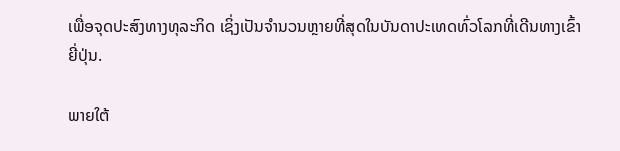ເພື່ອຈຸດປະສົງທາງທຸລະກິດ ເຊິ່ງເປັນຈຳນວນຫຼາຍທີ່ສຸດໃນບັນດາປະເທດທົ່ວໂລກທີ່ເດີນທາງເຂົ້າຍີ່ປຸ່ນ.

ພາຍໃຕ້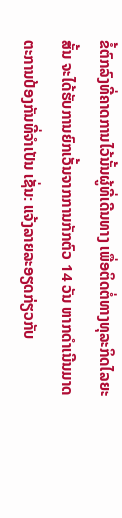ຂໍ້ຕົກລົງທີ່ຄາດການໄວ້ນັ້ນຜູ້ທີ່ເດີນທາງ ເພື່ອຕິດຕໍ່ທາງທຸລະກິດໄລຍະສັ້ນ ຈະໄດ້ຮັບການຍົກເວັ້ນຈາກການກັກຕົວ 14 ວັນ ຫາກດຳເນີນມາດຕະການປ້ອງກັນທີ່ຈຳເປັນ ເຊັ່ນ: ແຈ້ງລາຍລະອຽດກ່ຽວກັບ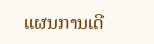ແຜນການເດີ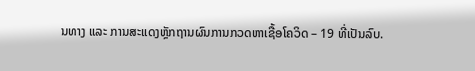ນທາງ ແລະ ການສະແດງຫຼັກຖານຜົນການກວດຫາເຊື້ອໂຄວິດ – 19 ທີ່ເປັນລົບ.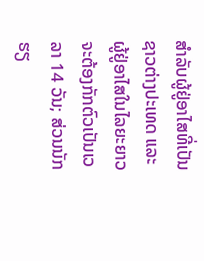ສຳລັບຜູ້ຢູ່ອາໄສທີ່ເປັນຊາວຕ່າງປະເທດ ແລະ ຜູ້ຢູ່ອາໄສໃນໄລຍະຍາວ ຈະຕ້ອງກັກຕົວເປັນເວລາ 14 ວັນ; ສ່ວນນັກຮຽ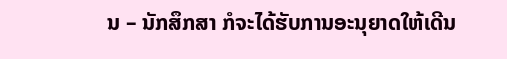ນ – ນັກສຶກສາ ກໍຈະໄດ້ຮັບການອະນຸຍາດໃຫ້ເດີນ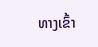ທາງເຂົ້າ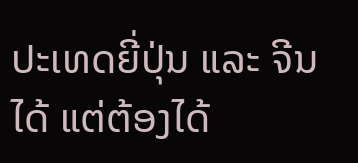ປະເທດຍີ່ປຸ່ນ ແລະ ຈີນໄດ້ ແຕ່ຕ້ອງໄດ້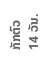ກັກຕົວ 14 ວັນ.